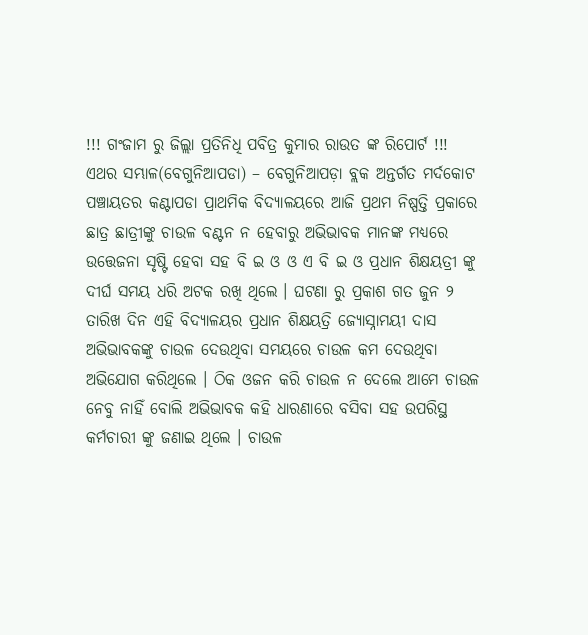!!! ଗଂଜାମ ରୁ ଜିଲ୍ଲା ପ୍ରତିନିଧି ପବିତ୍ର କୁମାର ରାଉତ ଙ୍କ ରିପୋର୍ଟ !!!
ଏଥର ସମ୍ଭାଳ(ବେଗୁନିଆପଡା) – ବେଗୁନିଆପଡ଼ା ବ୍ଲକ ଅନ୍ତର୍ଗତ ମର୍ଦକୋଟ ପଞ୍ଚାୟତର କଣ୍ଟାପଡା ପ୍ରାଥମିକ ବିଦ୍ୟାଳୟରେ ଆଜି ପ୍ରଥମ ନିଷ୍ପତ୍ତି ପ୍ରକାରେ ଛାତ୍ର ଛାତ୍ରୀଙ୍କୁ ଚାଉଳ ବଣ୍ଟନ ନ ହେବାରୁ ଅଭିଭାବକ ମାନଙ୍କ ମଧ୍ୟରେ ଉତ୍ତେଜନା ସୃଷ୍ଟି ହେବା ସହ ବି ଇ ଓ ଓ ଏ ବି ଇ ଓ ପ୍ରଧାନ ଶିକ୍ଷୟତ୍ରୀ ଙ୍କୁ ଦୀର୍ଘ ସମୟ ଧରି ଅଟକ ରଖି ଥିଲେ । ଘଟଣା ରୁ ପ୍ରକାଶ ଗତ ଜୁନ ୨ ତାରିଖ ଦିନ ଏହି ବିଦ୍ୟାଳୟର ପ୍ରଧାନ ଶିକ୍ଷୟତ୍ରି ଜ୍ୟୋସ୍ନାମୟୀ ଦାସ ଅଭିଭାବକଙ୍କୁ ଚାଉଳ ଦେଉଥିବା ସମୟରେ ଚାଉଳ କମ ଦେଉଥିବା ଅଭିଯୋଗ କରିଥିଲେ । ଠିକ ଓଜନ କରି ଚାଉଳ ନ ଦେଲେ ଆମେ ଚାଉଳ ନେବୁ ନାହିଁ ବୋଲି ଅଭିଭାବକ କହି ଧାରଣାରେ ବସିବା ସହ ଉପରିସ୍ଥ କର୍ମଚାରୀ ଙ୍କୁ ଜଣାଇ ଥିଲେ । ଚାଉଳ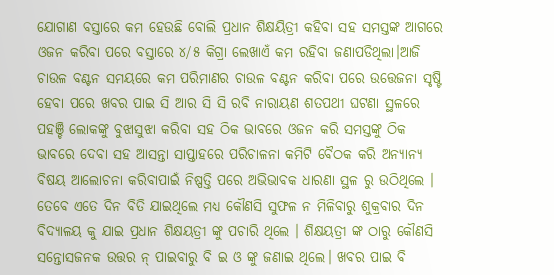ଯୋଗାଣ ବସ୍ତାରେ କମ ହେଉଛି ବୋଲି ପ୍ରଧାନ ଶିକ୍ଷୟିତ୍ରୀ କହିବା ସହ ସମସ୍ତଙ୍କ ଆଗରେ ଓଜନ କରିବା ପରେ ବସ୍ତାରେ ୪/୫ କିଗ୍ରା ଲେଖାଏଁ କମ ରହିବା ଜଣାପଡିଥିଲା।ଆଜି ଚାଉଳ ବଣ୍ଟନ ସମୟରେ କମ ପରିମାଣର ଚାଉଳ ବଣ୍ଟନ କରିବା ପରେ ଉତ୍ତେଜନା ସୃଷ୍ଟି ହେବା ପରେ ଖବର ପାଇ ସି ଆର ସି ସି ରବି ନାରାୟଣ ଶତପଥୀ ଘଟଣା ସ୍ଥଳରେ ପହଞ୍ଚି ଲୋକଙ୍କୁ ବୁଝାସୁଝା କରିବା ସହ ଠିକ ଭାବରେ ଓଜନ କରି ସମସ୍ତଙ୍କୁ ଠିକ ଭାବରେ ଦେବା ସହ ଆସନ୍ତା ସାପ୍ତାହରେ ପରିଚାଳନା କମିଟି ବୈଠକ କରି ଅନ୍ୟାନ୍ୟ ବିଷୟ ଆଲୋଚନା କରିବାପାଇଁ ନିଷ୍ପତ୍ତି ପରେ ଅଭିଭାବକ ଧାରଣା ସ୍ଥଳ ରୁ ଉଠିଥିଲେ । ତେବେ ଏତେ ଦିନ ବିତି ଯାଇଥିଲେ ମଧ୍ୟ କୌଣସି ସୁଫଳ ନ ମିଳିବାରୁ ଶୁକ୍ରବାର ଦିନ ବିଦ୍ୟାଳୟ କୁ ଯାଇ ପ୍ରଧାନ ଶିକ୍ଷୟତ୍ରୀ ଙ୍କୁ ପଚାରି ଥିଲେ । ଶିକ୍ଷୟତ୍ରୀ ଙ୍କ ଠାରୁ କୌଣସି ସନ୍ତୋସଜନକ ଉତ୍ତର ନ୍ ପାଇବାରୁ ବି ଇ ଓ ଙ୍କୁ ଜଣାଇ ଥିଲେ। ଖବର ପାଇ ବି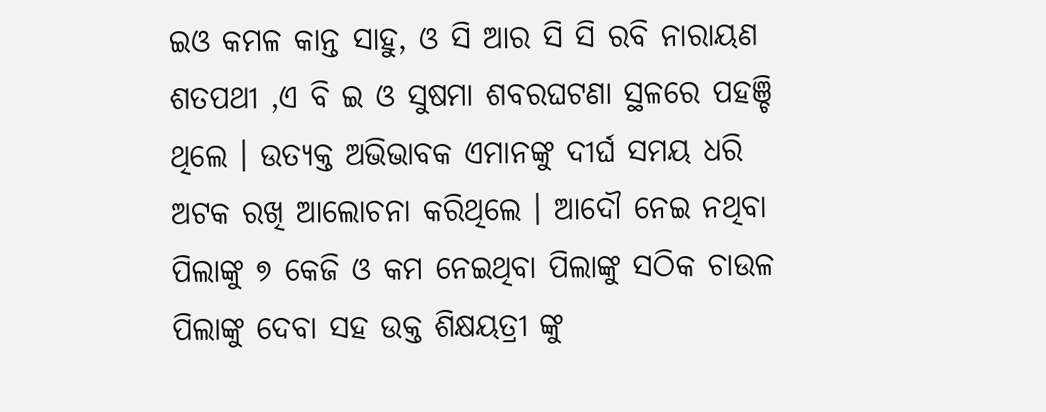ଇଓ କମଳ କାନ୍ତ ସାହୁ, ଓ ସି ଆର ସି ସି ରବି ନାରାୟଣ ଶତପଥୀ ,ଏ ବି ଇ ଓ ସୁଷମା ଶବରଘଟଣା ସ୍ଥଳରେ ପହଞ୍ଚି ଥିଲେ । ଉତ୍ୟକ୍ତ ଅଭିଭାବକ ଏମାନଙ୍କୁ ଦୀର୍ଘ ସମୟ ଧରି ଅଟକ ରଖି ଆଲୋଚନା କରିଥିଲେ । ଆଦୌ ନେଇ ନଥିବା ପିଲାଙ୍କୁ ୭ କେଜି ଓ କମ ନେଇଥିବା ପିଲାଙ୍କୁ ସଠିକ ଚାଉଳ ପିଲାଙ୍କୁ ଦେବା ସହ ଉକ୍ତ ଶିକ୍ଷୟତ୍ରୀ ଙ୍କୁ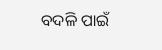ବଦଳି ପାଇଁ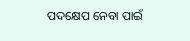ପଦକ୍ଷେପ ନେବା ପାଇଁ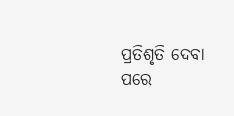ପ୍ରତିଶୃତି ଦେବା ପରେ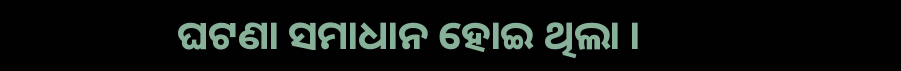ଘଟଣା ସମାଧାନ ହୋଇ ଥିଲା ।